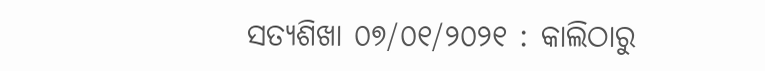ସତ୍ୟଶିଖା ୦୭/୦୧/୨୦୨୧ : କାଲିଠାରୁ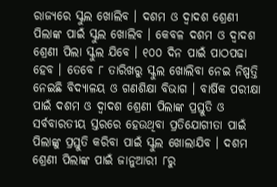ରାଜ୍ୟରେ ସ୍କୁଲ ଖୋଲିବ । ଦଶମ ଓ ଦ୍ୱାଦଶ ଶ୍ରେଣୀ ପିଲାଙ୍କ ପାଇଁ ସ୍କୁଲ ଖୋଲିବ । କେବଳ ଦଶମ ଓ ଦ୍ୱାଦଶ ଶ୍ରେଣୀ ପିଲା ସ୍କୁଲ ଯିବେ । ୧୦୦ ଦିନ ପାଇଁ ପାଠପଢା ହେବ । ତେବେ ୮ ତାରିଖରୁ ସ୍କୁଲ ଖୋଲିବା ନେଇ ନିଷ୍ପତ୍ତି ନେଇଛି ବିଦ୍ୟାଳୟ ଓ ଗଣଶିକ୍ଷା ବିଭାଗ । ବାର୍ଷିକ ପରୀକ୍ଷା ପାଇଁ ଦଶମ ଓ ଦ୍ୱାଦଶ ଶ୍ରେଣୀ ପିଲାଙ୍କ ପ୍ରସ୍ତୁତି ଓ ସର୍ବବାରତୀୟ ସ୍ତରରେ ହେଉଥିବା ପ୍ରତିଯୋଗୀତା ପାଇଁ ପିଲାଙ୍କୁ ପ୍ରସ୍ତୁତି କରିବା ପାଇଁ ସ୍କୁଲ ଖୋଲାଯିବ । ଦଶମ ଶ୍ରେଣୀ ପିଲାଙ୍କ ପାଇଁ ଜାନୁଆରୀ ୮ରୁ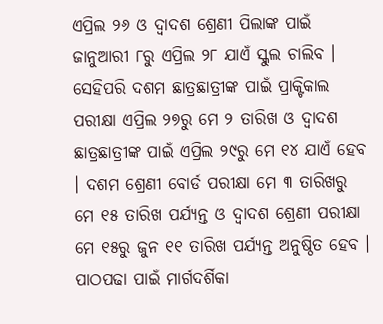ଏପ୍ରିଲ ୨୬ ଓ ଦ୍ୱାଦଶ ଶ୍ରେଣୀ ପିଲାଙ୍କ ପାଇଁ ଜାନୁଆରୀ ୮ରୁ ଏପ୍ରିଲ ୨୮ ଯାଏଁ ସ୍କୁଲ ଚାଲିବ । ସେହିପରି ଦଶମ ଛାତ୍ରଛାତ୍ରୀଙ୍କ ପାଇଁ ପ୍ରାକ୍ଟିକାଲ ପରୀକ୍ଷା ଏପ୍ରିଲ ୨୭ରୁ ମେ ୨ ତାରିଖ ଓ ଦ୍ୱାଦଶ ଛାତ୍ରଛାତ୍ରୀଙ୍କ ପାଇଁ ଏପ୍ରିଲ ୨୯ରୁ ମେ ୧୪ ଯାଏଁ ହେବ । ଦଶମ ଶ୍ରେଣୀ ବୋର୍ଡ ପରୀକ୍ଷା ମେ ୩ ତାରିଖରୁ ମେ ୧୫ ତାରିଖ ପର୍ଯ୍ୟନ୍ତ ଓ ଦ୍ୱାଦଶ ଶ୍ରେଣୀ ପରୀକ୍ଷା ମେ ୧୫ରୁ ଜୁନ ୧୧ ତାରିଖ ପର୍ଯ୍ୟନ୍ତ ଅନୁଷ୍ଠିତ ହେବ । ପାଠପଢା ପାଇଁ ମାର୍ଗଦର୍ଶିକା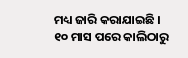ମଧ୍ୟ ଜାରି କରାଯାଇଛି ।
୧୦ ମାସ ପରେ କାଲିଠାରୁ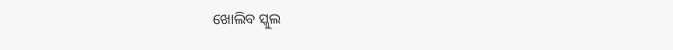ଖୋଲିବ ସ୍କୁଲ